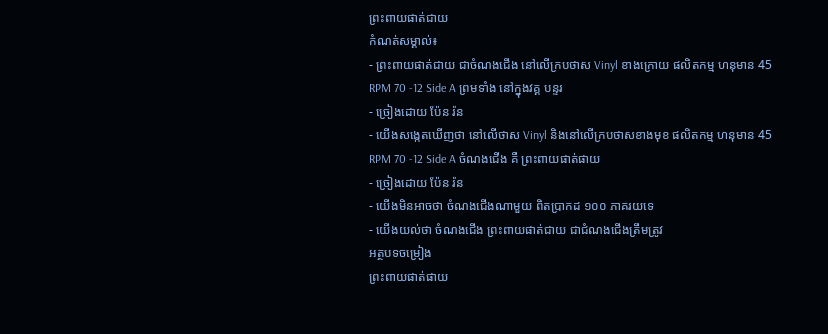ព្រះពាយផាត់ជាយ
កំណត់សម្គាល់៖
- ព្រះពាយផាត់ជាយ ជាចំណងជើង នៅលើក្របថាស Vinyl ខាងក្រោយ ផលិតកម្ម ហនុមាន 45 RPM 70 -12 Side A ព្រមទាំង នៅក្នុងវគ្គ បន្ទរ
- ច្រៀងដោយ ប៉ែន រ៉ន
- យើងសង្កេតឃើញថា នៅលើថាស Vinyl និងនៅលើក្របថាសខាងមុខ ផលិតកម្ម ហនុមាន 45 RPM 70 -12 Side A ចំណងជើង គឺ ព្រះពាយផាត់ផាយ
- ច្រៀងដោយ ប៉ែន រ៉ន
- យើងមិនអាចថា ចំណងជើងណាមួយ ពិតប្រាកដ ១០០ ភាគរយទេ
- យើងយល់ថា ចំណងជើង ព្រះពាយផាត់ជាយ ជាជំណងជើងត្រឹមត្រូវ
អត្ថបទចម្រៀង
ព្រះពាយផាត់ផាយ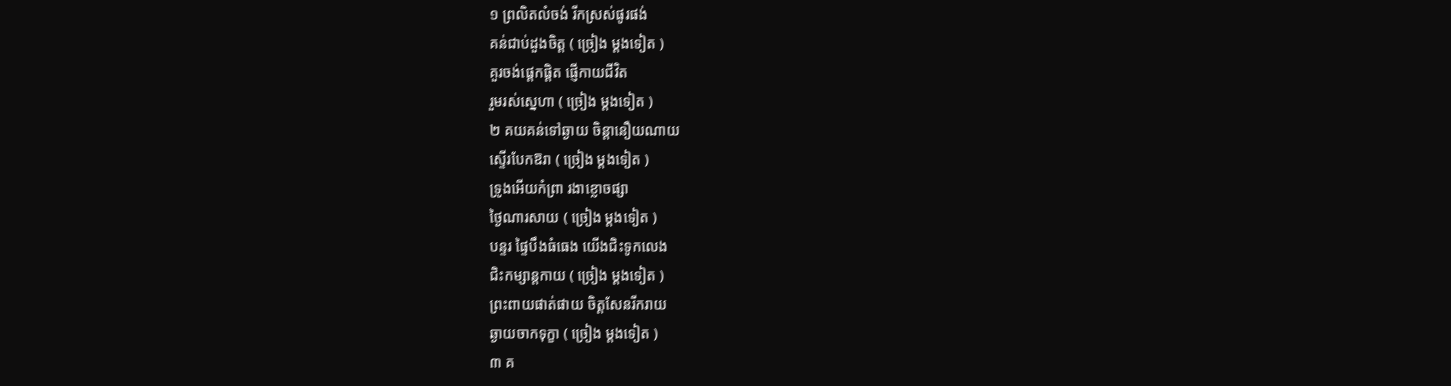១ ព្រលិតលំចង់ រីកស្រស់ផូរផង់
គន់ជាប់ដួងចិត្ត ( ច្រៀង ម្ដងទៀត )
គួរចង់ផ្តេកផ្តិត ផ្ញើកាយជីវិត
រួមរស់ស្នេហា ( ច្រៀង ម្ដងទៀត )
២ គយគន់ទៅឆ្ងាយ ចិន្តានឿយណាយ
ស្ទើរបែកឱរា ( ច្រៀង ម្ដងទៀត )
ទ្រូងអើយកំព្រា រងាខ្លោចផ្សា
ថ្ងៃណារសាយ ( ច្រៀង ម្ដងទៀត )
បន្ទរ ផ្ទៃបឹងធំធេង យើងជិះទូកលេង
ជិះកម្សាន្តកាយ ( ច្រៀង ម្ដងទៀត )
ព្រះពាយផាត់ផាយ ចិត្តសែនរីករាយ
ឆ្ងាយចាកទុក្ខា ( ច្រៀង ម្ដងទៀត )
៣ គ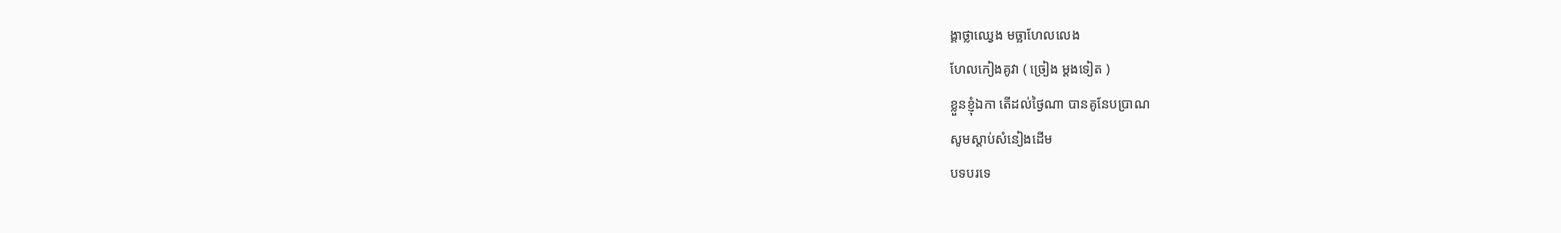ង្គាថ្លាឈ្វេង មច្ឆាហែលលេង
ហែលកៀងគូវា ( ច្រៀង ម្ដងទៀត )
ខ្លួនខ្ញុំឯកា តើដល់ថ្ងៃណា បានគូនែបប្រាណ
សូមស្ដាប់សំនៀងដើម
បទបរទេ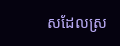សដែលស្រ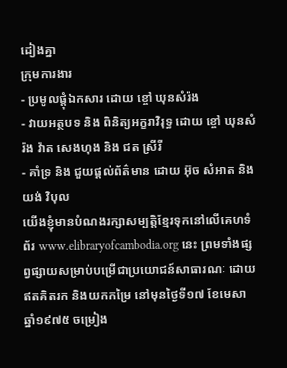ដៀងគ្នា
ក្រុមការងារ
- ប្រមូលផ្ដុំឯកសារ ដោយ ខ្ចៅ ឃុនសំរ៉ង
- វាយអត្ថបទ និង ពិនិត្យអក្ខរាវិរុទ្ធ ដោយ ខ្ចៅ ឃុនសំរ៉ង វ៉ាត សេងហុង និង ជត ស្រីរី
- គាំទ្រ និង ជួយផ្ដល់ព័ត៌មាន ដោយ អ៊ុច សំអាត និង យង់ វិបុល
យើងខ្ញុំមានបំណងរក្សាសម្បត្តិខ្មែរទុកនៅលើគេហទំព័រ www.elibraryofcambodia.org នេះ ព្រមទាំងផ្សព្វផ្សាយសម្រាប់បម្រើជាប្រយោជន៍សាធារណៈ ដោយឥតគិតរក និងយកកម្រៃ នៅមុនថ្ងៃទី១៧ ខែមេសា ឆ្នាំ១៩៧៥ ចម្រៀង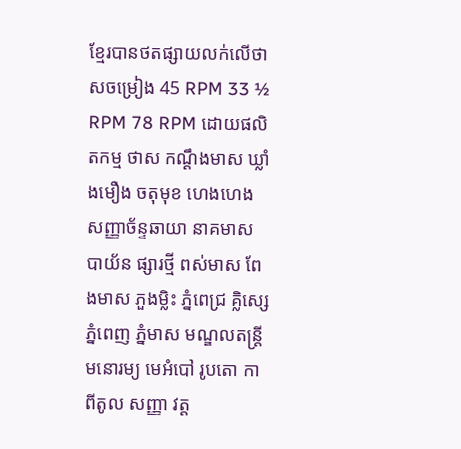ខ្មែរបានថតផ្សាយលក់លើថាសចម្រៀង 45 RPM 33 ½ RPM 78 RPM ដោយផលិតកម្ម ថាស កណ្ដឹងមាស ឃ្លាំងមឿង ចតុមុខ ហេងហេង សញ្ញាច័ន្ទឆាយា នាគមាស បាយ័ន ផ្សារថ្មី ពស់មាស ពែងមាស ភួងម្លិះ ភ្នំពេជ្រ គ្លិស្សេ ភ្នំពេញ ភ្នំមាស មណ្ឌលតន្រ្តី មនោរម្យ មេអំបៅ រូបតោ កាពីតូល សញ្ញា វត្ត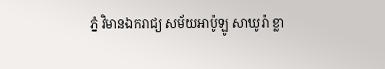ភ្នំ វិមានឯករាជ្យ សម័យអាប៉ូឡូ សាឃូរ៉ា ខ្លា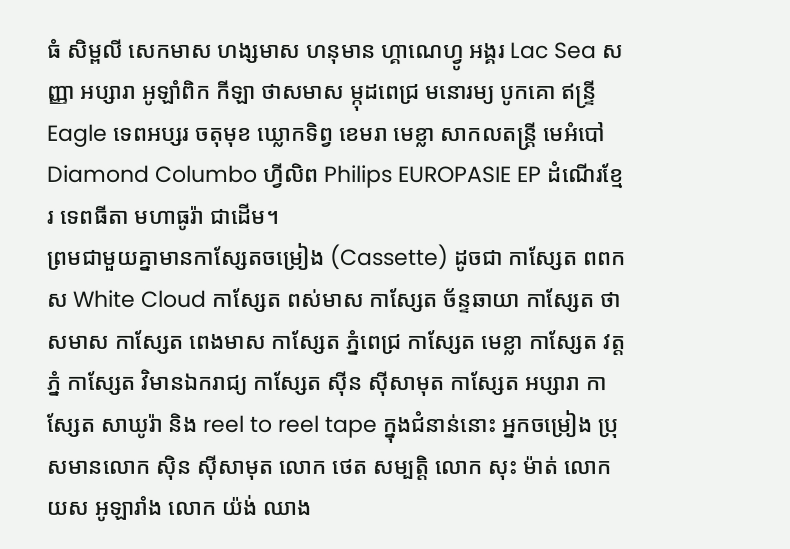ធំ សិម្ពលី សេកមាស ហង្សមាស ហនុមាន ហ្គាណេហ្វូ អង្គរ Lac Sea សញ្ញា អប្សារា អូឡាំពិក កីឡា ថាសមាស ម្កុដពេជ្រ មនោរម្យ បូកគោ ឥន្ទ្រី Eagle ទេពអប្សរ ចតុមុខ ឃ្លោកទិព្វ ខេមរា មេខ្លា សាកលតន្ត្រី មេអំបៅ Diamond Columbo ហ្វីលិព Philips EUROPASIE EP ដំណើរខ្មែរ ទេពធីតា មហាធូរ៉ា ជាដើម។
ព្រមជាមួយគ្នាមានកាសែ្សតចម្រៀង (Cassette) ដូចជា កាស្សែត ពពកស White Cloud កាស្សែត ពស់មាស កាស្សែត ច័ន្ទឆាយា កាស្សែត ថាសមាស កាស្សែត ពេងមាស កាស្សែត ភ្នំពេជ្រ កាស្សែត មេខ្លា កាស្សែត វត្តភ្នំ កាស្សែត វិមានឯករាជ្យ កាស្សែត ស៊ីន ស៊ីសាមុត កាស្សែត អប្សារា កាស្សែត សាឃូរ៉ា និង reel to reel tape ក្នុងជំនាន់នោះ អ្នកចម្រៀង ប្រុសមានលោក ស៊ិន ស៊ីសាមុត លោក ថេត សម្បត្តិ លោក សុះ ម៉ាត់ លោក យស អូឡារាំង លោក យ៉ង់ ឈាង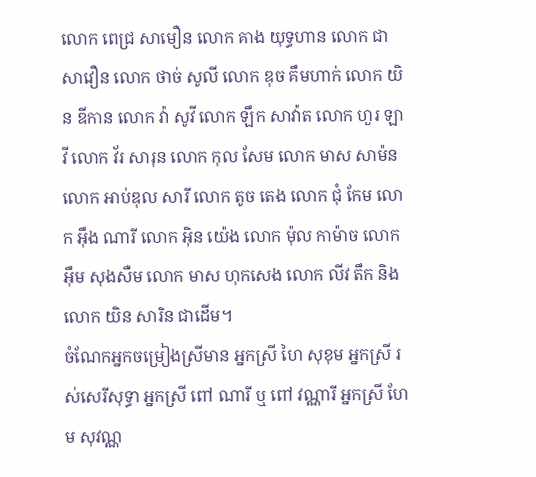លោក ពេជ្រ សាមឿន លោក គាង យុទ្ធហាន លោក ជា សាវឿន លោក ថាច់ សូលី លោក ឌុច គឹមហាក់ លោក យិន ឌីកាន លោក វ៉ា សូវី លោក ឡឹក សាវ៉ាត លោក ហួរ ឡាវី លោក វ័រ សារុន លោក កុល សែម លោក មាស សាម៉ន លោក អាប់ឌុល សារី លោក តូច តេង លោក ជុំ កែម លោក អ៊ឹង ណារី លោក អ៊ិន យ៉េង លោក ម៉ុល កាម៉ាច លោក អ៊ឹម សុងសឺម លោក មាស ហុកសេង លោក លីវ តឹក និងលោក យិន សារិន ជាដើម។
ចំណែកអ្នកចម្រៀងស្រីមាន អ្នកស្រី ហៃ សុខុម អ្នកស្រី រស់សេរីសុទ្ធា អ្នកស្រី ពៅ ណារី ឬ ពៅ វណ្ណារី អ្នកស្រី ហែម សុវណ្ណ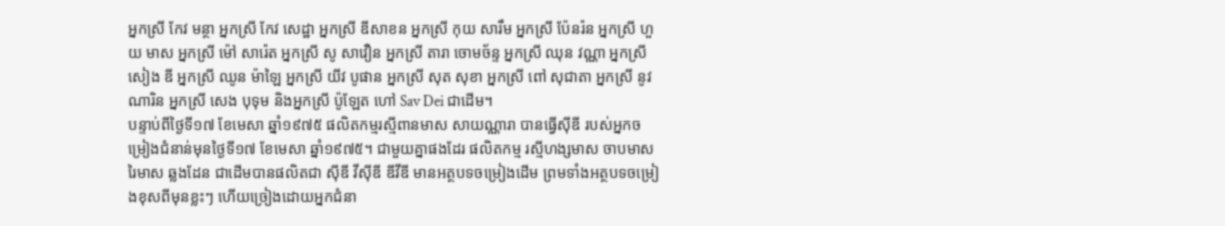អ្នកស្រី កែវ មន្ថា អ្នកស្រី កែវ សេដ្ឋា អ្នកស្រី ឌីសាខន អ្នកស្រី កុយ សារឹម អ្នកស្រី ប៉ែនរ៉ន អ្នកស្រី ហួយ មាស អ្នកស្រី ម៉ៅ សារ៉េត អ្នកស្រី សូ សាវឿន អ្នកស្រី តារា ចោមច័ន្ទ អ្នកស្រី ឈុន វណ្ណា អ្នកស្រី សៀង ឌី អ្នកស្រី ឈូន ម៉ាឡៃ អ្នកស្រី យីវ បូផាន អ្នកស្រី សុត សុខា អ្នកស្រី ពៅ សុជាតា អ្នកស្រី នូវ ណារិន អ្នកស្រី សេង បុទុម និងអ្នកស្រី ប៉ូឡែត ហៅ Sav Dei ជាដើម។
បន្ទាប់ពីថ្ងៃទី១៧ ខែមេសា ឆ្នាំ១៩៧៥ ផលិតកម្មរស្មីពានមាស សាយណ្ណារា បានធ្វើស៊ីឌី របស់អ្នកចម្រៀងជំនាន់មុនថ្ងៃទី១៧ ខែមេសា ឆ្នាំ១៩៧៥។ ជាមួយគ្នាផងដែរ ផលិតកម្ម រស្មីហង្សមាស ចាបមាស រៃមាស ឆ្លងដែន ជាដើមបានផលិតជា ស៊ីឌី វីស៊ីឌី ឌីវីឌី មានអត្ថបទចម្រៀងដើម ព្រមទាំងអត្ថបទចម្រៀងខុសពីមុនខ្លះៗ ហើយច្រៀងដោយអ្នកជំនា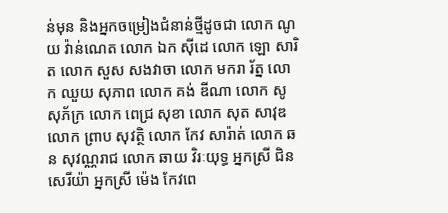ន់មុន និងអ្នកចម្រៀងជំនាន់ថ្មីដូចជា លោក ណូយ វ៉ាន់ណេត លោក ឯក ស៊ីដេ លោក ឡោ សារិត លោក សួស សងវាចា លោក មករា រ័ត្ន លោក ឈួយ សុភាព លោក គង់ ឌីណា លោក សូ សុភ័ក្រ លោក ពេជ្រ សុខា លោក សុត សាវុឌ លោក ព្រាប សុវត្ថិ លោក កែវ សារ៉ាត់ លោក ឆន សុវណ្ណរាជ លោក ឆាយ វិរៈយុទ្ធ អ្នកស្រី ជិន សេរីយ៉ា អ្នកស្រី ម៉េង កែវពេ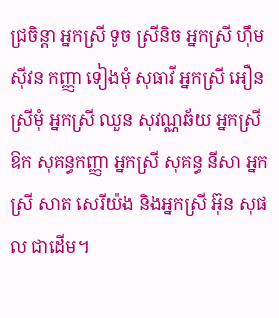ជ្រចិន្តា អ្នកស្រី ទូច ស្រីនិច អ្នកស្រី ហ៊ឹម ស៊ីវន កញ្ញា ទៀងមុំ សុធាវី អ្នកស្រី អឿន ស្រីមុំ អ្នកស្រី ឈួន សុវណ្ណឆ័យ អ្នកស្រី ឱក សុគន្ធកញ្ញា អ្នកស្រី សុគន្ធ នីសា អ្នកស្រី សាត សេរីយ៉ង និងអ្នកស្រី អ៊ុន សុផល ជាដើម។